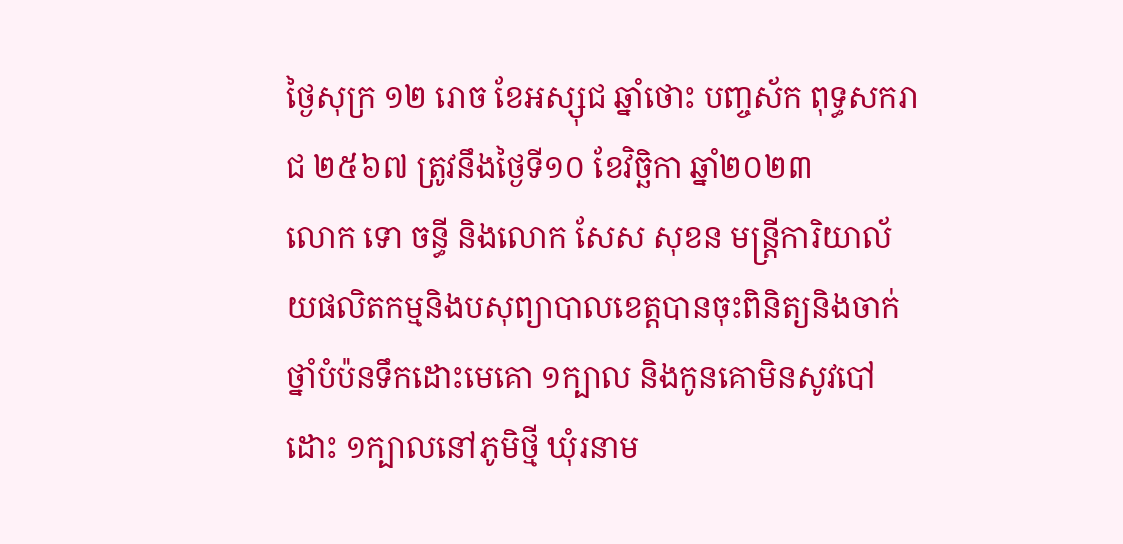ថ្ងៃសុក្រ ១២ រោច ខែអស្សុជ ឆ្នាំថោះ បញ្ចស័ក ពុទ្ធសករាជ ២៥៦៧ ត្រូវនឹងថ្ងៃទី១០ ខែវិច្ឆិកា ឆ្នាំ២០២៣
លោក ទោ ចន្ធី និងលោក សែស សុខន មន្រ្តីការិយាល័យផលិតកម្មនិងបសុព្យាបាលខេត្តបានចុះពិនិត្យនិងចាក់ថ្នាំបំប៉នទឹកដោះមេគោ ១ក្បាល និងកូនគោមិនសូវបៅដោះ ១ក្បាលនៅភូមិថ្មី ឃុំរនាម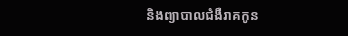និងព្យាបាលជំងឺរាគកូន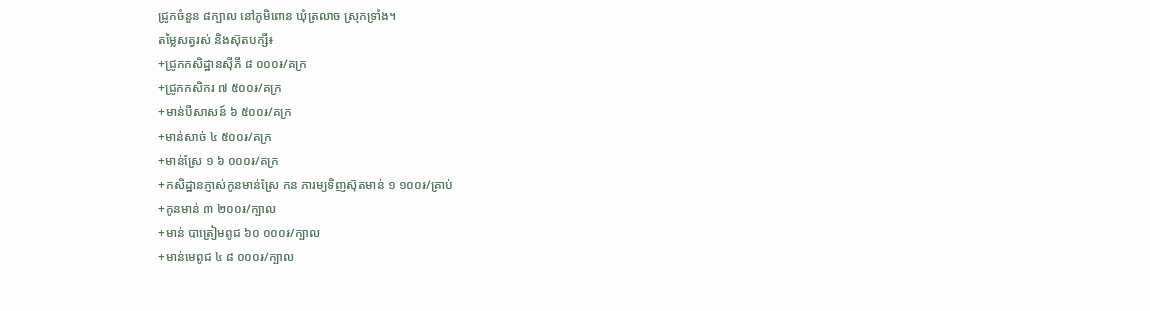ជ្រូកចំនួន ៨ក្បាល នៅភូមិពោន ឃុំត្រលាច ស្រុកទ្រាំង។
តម្លៃសត្វរស់ និងស៊ុតបក្សី៖
+ជ្រូកកសិដ្ឋានសុីភី ៨ ០០០៛/គក្រ
+ជ្រូកកសិករ ៧ ៥០០៛/គក្រ
+មាន់បីសាសន៍ ៦ ៥០០៛/គក្រ
+មាន់សាច់ ៤ ៥០០៛/គក្រ
+មាន់ស្រែ ១ ៦ ០០០៛/គក្រ
+កសិដ្ឋានភ្ញាស់កូនមាន់ស្រែ កន ភារម្យទិញស៊ុតមាន់ ១ ១០០៛/គ្រាប់
+កូនមាន់ ៣ ២០០៛/ក្បាល
+មាន់ បាត្រៀមពូជ ៦០ ០០០៛/ក្បាល
+មាន់មេពូជ ៤ ៨ ០០០៛/ក្បាល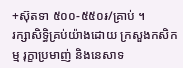+ស៊ុតទា ៥០០-៥៥០៛/គ្រាប់ ។
រក្សាសិទិ្ធគ្រប់យ៉ាងដោយ ក្រសួងកសិកម្ម រុក្ខាប្រមាញ់ និងនេសាទ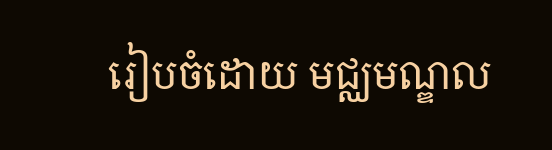រៀបចំដោយ មជ្ឈមណ្ឌល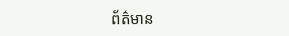ព័ត៌មាន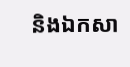និងឯកសា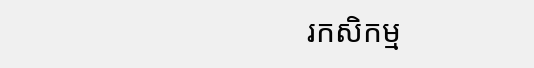រកសិកម្ម